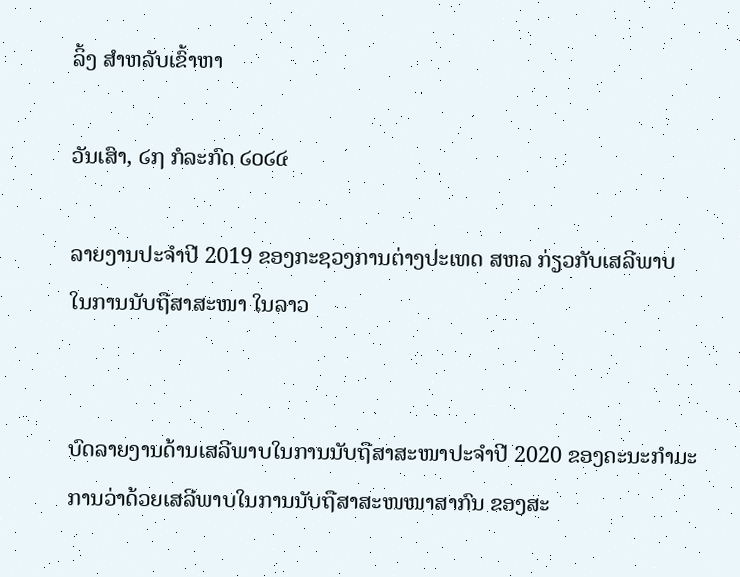ລິ້ງ ສຳຫລັບເຂົ້າຫາ

ວັນເສົາ, ໒໗ ກໍລະກົດ ໒໐໒໔

ລາຍງານປະຈໍາປີ 2019 ຂອງກະຊວງການຕ່າງປະເທດ ສຫລ ກ່ຽວກັບເສລີພາບ ໃນການນັບຖືສາສະໜາ ໃນລາວ


ບົດລາຍງານດ້ານເສລີພາບໃນການນັບຖືສາສະໜາປະຈໍາປີ 2020 ຂອງຄະນະກໍາມະການວ່າດ້ວຍເສລີພາບໃນການນັບຖືສາສະໜໜາສາກົນ ຂອງສະ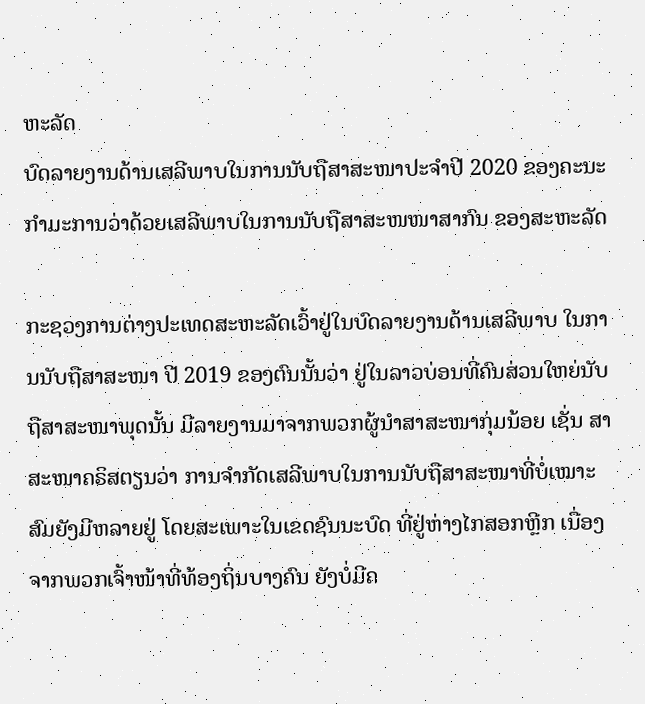ຫະລັດ
ບົດລາຍງານດ້ານເສລີພາບໃນການນັບຖືສາສະໜາປະຈໍາປີ 2020 ຂອງຄະນະກໍາມະການວ່າດ້ວຍເສລີພາບໃນການນັບຖືສາສະໜໜາສາກົນ ຂອງສະຫະລັດ

ກະຊວງການຕ່າງປະເທດສະຫະລັດເວົ້າຢູ່ໃນບົດລາຍງານດ້ານເສລີພາບ ໃນການນັບຖືສາສະໜາ ປີ 2019 ຂອງຕົນນັ້ນວ່າ ຢູ່ໃນລາວບ່ອນທີ່ຄົນສ່ວນໃຫຍ່ນັບຖືສາສະໜາພຸດນັ້ນ ມີລາຍງານມາຈາກພວກຜູ້ນໍາສາສະໜາກຸ່ມນ້ອຍ ເຊັ່ນ ສາສະໜາຄຣິສຕຽນວ່າ ການຈໍາກັດເສລີພາບໃນການນັບຖືສາສະໜາທີ່ບໍ່ເໝາະສົມຍັງມີຫລາຍຢູ່ ໂດຍສະເພາະໃນເຂດຊົນນະບົດ ທີ່ຢູ່ຫ່າງໄກສອກຫຼີກ ເນື່ອງຈາກພວກເຈົ້າໜ້າທີ່ທ້ອງຖິ່ນບາງຄົນ ຍັງບໍ່ມີຄ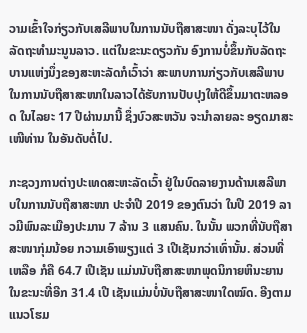ວາມເຂົ້າໃຈກ່ຽວກັບເສລີພາບໃນການນັບຖືສາສະໜາ ດັ່ງລະບຸໄວ້ໃນລັດຖະທໍາມະນູນລາວ. ແຕ່ໃນຂະນະດຽວກັນ ອົງການບໍ່ຂຶ້ນກັບລັດຖະບານແຫ່ງນຶ່ງຂອງສະຫະລັດກໍເວົ້າວ່າ ສະພາບການກ່ຽວກັບເສລີພາບ ໃນການນັບຖືສາສະໜາໃນລາວໄດ້ຮັບການປັບປຸງໃຫ້ດີຂຶ້ນມາຕະຫລອດ ໃນໄລຍະ 17 ປີຜ່ານມານີ້ ຊຶ່ງບົວສະຫວັນ ຈະນໍາລາຍລະ ອຽດມາສະເໜີທ່ານ ໃນອັນດັບຕໍ່ໄປ.

ກະຊວງການຕ່າງປະເທດສະຫະລັດເວົ້າ ຢູ່ໃນບົດລາຍງານດ້ານເສລີພາບໃນການນັບຖືສາສະໜາ ປະຈໍາປີ 2019 ຂອງຕົນວ່າ ໃນປີ 2019 ລາວມີພົນລະເມືອງປະມານ 7 ລ້ານ 3 ແສນຄົນ. ໃນນັ້ນ ພວກທີ່ນັບຖືສາສະໜາກຸ່ມນ້ອຍ ກວາມເອົາພຽງແຕ່ 3 ເປີເຊັນກວ່າເທົ່ານັ້ນ. ສ່ວນທີ່ເຫລືອ ກໍຄື 64.7 ເປີເຊັນ ແມ່ນນັບຖືສາສະໜາພຸດນິກາຍຫິນະຍານ ໃນຂະນະທີ່ອີກ 31.4 ເປີ ເຊັນແມ່ນບໍ່ນັບຖືສາສະໜາໃດໝົດ. ອີງຕາມແນວໂຮມ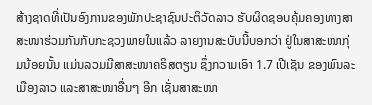ສ້າງຊາດທີ່ເປັນອົງການຂອງພັກປະຊາຊົນປະຕິວັດລາວ ຮັບຜິດຊອບຄຸ້ມຄອງທາງສາສະໜາຮ່ວມກັນກັບກະຊວງພາຍໃນແລ້ວ ລາຍງານສະບັບນີ້ບອກວ່າ ຢູ່ໃນສາສະໜາກຸ່ມນ້ອຍນັ້ນ ແມ່ນລວມມີສາສະໜາຄຣິສຕຽນ ຊຶ່ງກວາມເອົາ 1.7 ເປີເຊັນ ຂອງພົນລະເມືອງລາວ ແລະສາສະໜາອື່ນໆ ອີກ ເຊັ່ນສາສະໜາ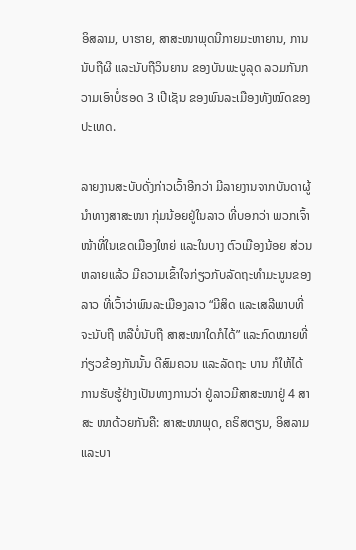ອິສລາມ, ບາຮາຍ, ສາສະໜາພຸດນີກາຍມະຫາຍານ, ການນັບຖືຜີ ແລະນັບຖືວິນຍານ ຂອງບັນພະບູລຸດ ລວມກັນກວາມເອົາບໍ່ຮອດ 3 ເປີເຊັນ ຂອງພົນລະເມືອງທັງໝົດຂອງປະເທດ.

ລາຍງານສະບັບດັ່ງກ່າວເວົ້າອີກວ່າ ມີລາຍງານຈາກບັນດາຜູ້ນໍາທາງສາສະໜາ ກຸ່ມນ້ອຍຢູ່ໃນລາວ ທີ່ບອກວ່າ ພວກເຈົ້າໜ້າທີ່ໃນເຂດເມືອງໃຫຍ່ ແລະໃນບາງ ຕົວເມືອງນ້ອຍ ສ່ວນຫລາຍແລ້ວ ມີຄວາມເຂົ້າໃຈກ່ຽວກັບລັດຖະທໍາມະນູນຂອງ ລາວ ທີ່ເວົ້າວ່າພົນລະເມືອງລາວ “ມີສິດ ແລະເສລີພາບທີ່ຈະນັບຖື ຫລືບໍ່ນັບຖື ສາສະໜາໃດກໍໄດ້” ແລະກົດໝາຍທີ່ກ່ຽວຂ້ອງກັນນັ້ນ ດີສົມຄວນ ແລະລັດຖະ ບານ ກໍໃຫ້ໄດ້ການຮັບຮູ້ຢ່າງເປັນທາງການວ່າ ຢູ່ລາວມີສາສະໜາຢູ່ 4 ສາສະ ໜາດ້ວຍກັນຄື: ສາສະໜາພຸດ, ຄຣິສຕຽນ, ອິສລາມແລະບາ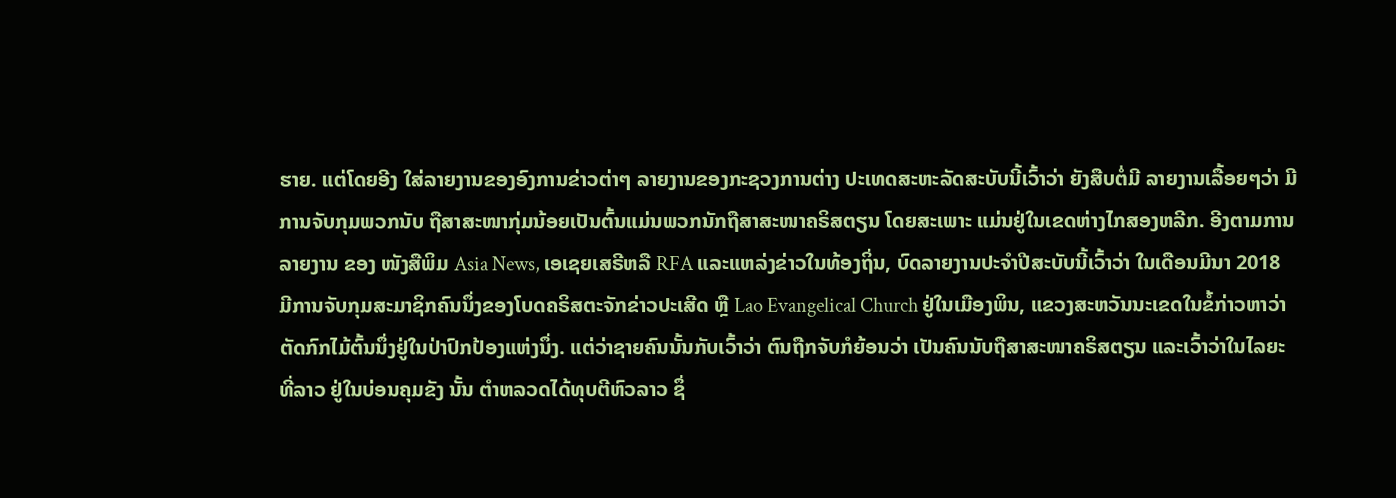ຮາຍ. ແຕ່ໂດຍອີງ ໃສ່ລາຍງານຂອງອົງການຂ່າວຕ່າໆ ລາຍງານຂອງກະຊວງການຕ່າງ ປະເທດສະຫະລັດສະບັບນີ້ເວົ້າວ່າ ຍັງສືບຕໍ່ມີ ລາຍງານເລື້ອຍໆວ່າ ມີການຈັບກຸມພວກນັບ ຖືສາສະໜາກຸ່ມນ້ອຍເປັນຕົ້ນແມ່ນພວກນັກຖືສາສະໜາຄຣິສຕຽນ ໂດຍສະເພາະ ແມ່ນຢູ່ໃນເຂດຫ່າງໄກສອງຫລີກ. ອີງຕາມການລາຍງານ ຂອງ ໜັງສືພິມ Asia News, ເອເຊຍເສຣີຫລື RFA ແລະແຫລ່ງຂ່າວໃນທ້ອງຖິ່ນ, ບົດລາຍງານປະຈໍາປີສະບັບນີ້ເວົ້າວ່າ ໃນເດືອນມີນາ 2018 ມີການຈັບກຸມສະມາຊິກຄົນນຶ່ງຂອງໂບດຄຣິສຕະຈັກຂ່າວປະເສີດ ຫຼື Lao Evangelical Church ຢູ່ໃນເມືອງພິນ, ແຂວງສະຫວັນນະເຂດໃນຂໍ້ກ່າວຫາວ່າ ຕັດກົກໄມ້ຕົ້ນນຶ່ງຢູ່ໃນປ່າປົກປ້ອງແຫ່ງນຶ່ງ. ແຕ່ວ່າຊາຍຄົນນັ້ນກັບເວົ້າວ່າ ຕົນຖືກຈັບກໍຍ້ອນວ່າ ເປັນຄົນນັບຖືສາສະໜາຄຣິສຕຽນ ແລະເວົ້າວ່າໃນໄລຍະທີ່ລາວ ຢູ່ໃນບ່ອນຄຸມຂັງ ນັ້ນ ຕໍາຫລວດໄດ້ທຸບຕີຫົວລາວ ຊຶ່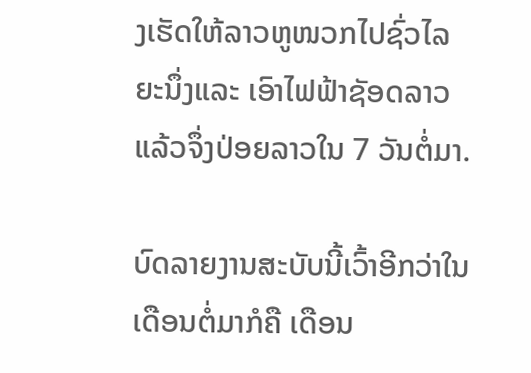ງເຮັດໃຫ້ລາວຫູໜວກໄປຊົ່ວໄລຍະນຶ່ງແລະ ເອົາໄຟຟ້າຊັອດລາວ ແລ້ວຈຶ່ງປ່ອຍລາວໃນ 7 ວັນຕໍ່ມາ.

ບົດລາຍງານສະບັບນີ້ເວົ້າອີກວ່າໃນເດືອນຕໍ່ມາກໍຄື ເດືອນ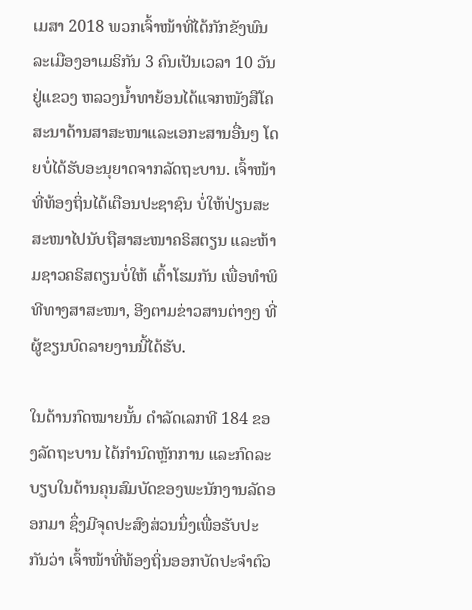ເມສາ 2018 ພວກເຈົ້າໜ້າທີ່ໄດ້ກັກຂັງພົນລະເມືອງອາເມຣິກັນ 3 ຄົນເປັນເວລາ 10 ວັນຢູ່ແຂວງ ຫລວງນໍ້າທາຍ້ອນໄດ້ແຈກໜັງສືໂຄສະນາດ້ານສາສະໜາແລະເອກະສານອື່ນໆ ໂດຍບໍ່ໄດ້ຮັບອະນຸຍາດຈາກລັດຖະບານ. ເຈົ້າໜ້າທີ່ທ້ອງຖິ່ນໄດ້ເຕືອນປະຊາຊົນ ບໍ່ໃຫ້ປ່ຽນສະສະໜາໄປນັບຖືສາສະໜາຄຣິສຕຽນ ແລະຫ້າມຊາວຄຣິສຕຽນບໍ່ໃຫ້ ເຕົ້າໂຮມກັນ ເພື່ອທໍາພິທີທາງສາສະໜາ, ອີງຕາມຂ່າວສານຕ່າງໆ ທີ່ຜູ້ຂຽນບົດລາຍງານນີ້ໄດ້ຮັບ.

ໃນດ້ານກົດໝາຍນັ້ນ ດໍາລັດເລກທີ 184 ຂອງລັດຖະບານ ໄດ້ກໍານົດຫຼັກການ ແລະກົດລະບຽບໃນດ້ານຄຸນສົມບັດຂອງພະນັກງານລັດອອກມາ ຊຶ່ງມີຈຸດປະສົງສ່ວນນຶ່ງເພື່ອຮັບປະກັນວ່າ ເຈົ້າໜ້າທີ່ທ້ອງຖິ່ນອອກບັດປະຈໍາຕົວ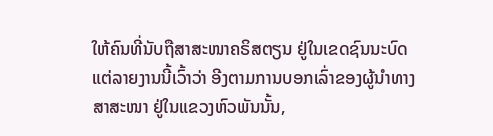ໃຫ້ຄົນທີ່ນັບຖືສາສະໜາຄຣິສຕຽນ ຢູ່ໃນເຂດຊົນນະບົດ ແຕ່ລາຍງານນີ້ເວົ້າວ່າ ອີງຕາມການບອກເລົ່າຂອງຜູ້ນໍາທາງສາສະໜາ ຢູ່ໃນແຂວງຫົວພັນນັ້ນ,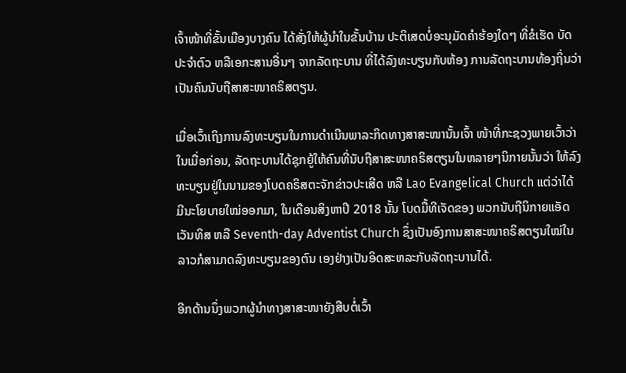ເຈົ້າໜ້າທີ່ຂັ້ນເມືອງບາງຄົນ ໄດ້ສັ່ງໃຫ້ຜູ້ນໍາໃນຂັ້ນບ້ານ ປະຕິເສດບໍ່ອະນຸມັດຄໍາຮ້ອງໃດໆ ທີ່ຂໍເຮັດ ບັດປະຈໍາຕົວ ຫລືເອກະສານອື່ນໆ ຈາກລັດຖະບານ ທີ່ໄດ້ລົງທະບຽນກັບຫ້ອງ ການລັດຖະບານທ້ອງຖິ່ນວ່າ ເປັນຄົນນັບຖືສາສະໜາຄຣິສຕຽນ.

ເມື່ອເວົ້າເຖິງການລົງທະບຽນໃນການດໍາເນີນພາລະກິດທາງສາສະໜານັ້ນເຈົ້າ ໜ້າທີ່ກະຊວງພາຍເວົ້າວ່າໃນເມື່ອກ່ອນ, ລັດຖະບານໄດ້ຊຸກຍູ້ໃຫ້ຄົນທີ່ນັບຖືສາສະໜາຄຣິສຕຽນໃນຫລາຍໆນິກາຍນັ້ນວ່າ ໃຫ້ລົງທະບຽນຢູ່ໃນນາມຂອງໂບດຄຣິສຕະຈັກຂ່າວປະເສີດ ຫລື Lao Evangelical Church ແຕ່ວ່າໄດ້ ມີນະໂຍບາຍໃໝ່ອອກມາ, ໃນເດືອນສິງຫາປີ 2018 ນັ້ນ ໂບດມື້ທີເຈັດຂອງ ພວກນັບຖືນິກາຍແອັດເວັນທິສ ຫລື Seventh-day Adventist Church ຊຶ່ງເປັນອົງການສາສະໜາຄຣິສຕຽນໃໝ່ໃນລາວກໍສາມາດລົງທະບຽນຂອງຕົນ ເອງຢ່າງເປັນອິດສະຫລະກັບລັດຖະບານໄດ້.

ອີກດ້ານນຶ່ງພວກຜູ້ນໍາທາງສາສະໜາຍັງສືບຕໍ່ເວົ້າ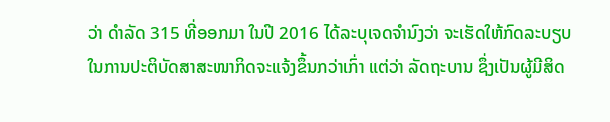ວ່າ ດໍາລັດ 315 ທີ່ອອກມາ ໃນປີ 2016 ໄດ້ລະບຸເຈດຈໍານົງວ່າ ຈະເຮັດໃຫ້ກົດລະບຽບໃນການປະຕິບັດສາສະໜາກິດຈະແຈ້ງຂຶ້ນກວ່າເກົ່າ ແຕ່ວ່າ ລັດຖະບານ ຊຶ່ງເປັນຜູ້ມີສິດ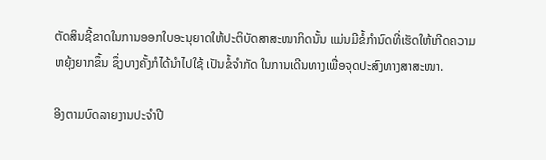ຕັດສິນຊີ້ຂາດໃນການອອກໃບອະນຸຍາດໃຫ້ປະຕິບັດສາສະໜາກິດນັ້ນ ແມ່ນມີຂໍ້ກໍານົດທີ່ເຮັດໃຫ້ເກີດຄວາມຫຍຸ້ງຍາກຂຶ້ນ ຊຶ່ງບາງຄັ້ງກໍໄດ້ນໍາໄປໃຊ້ ເປັນຂໍ້ຈໍາກັດ ໃນການເດີນທາງເພື່ອຈຸດປະສົງທາງສາສະໜາ.

ອີງຕາມບົດລາຍງານປະຈໍາປີ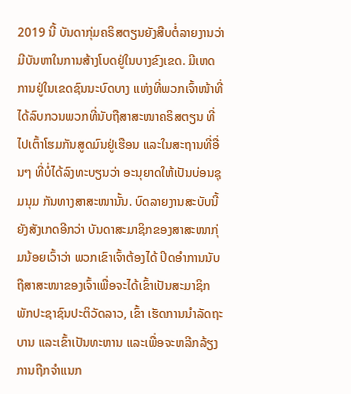2019 ນີ້ ບັນດາກຸ່ມຄຣິສຕຽນຍັງສືບຕໍ່ລາຍງານວ່າ ມີບັນຫາໃນການສ້າງໂບດຢູ່ໃນບາງຂົງເຂດ. ມີເຫດການຢູ່ໃນເຂດຊົນນະບົດບາງ ແຫ່ງທີ່ພວກເຈົ້າໜ້າທີ່ ໄດ້ລົບກວນພວກທີ່ນັບຖືສາສະໜາຄຣິສຕຽນ ທີ່ໄປເຕົ້າໂຮມກັນສູດມົນຢູ່ເຮືອນ ແລະໃນສະຖານທີ່ອື່ນໆ ທີ່ບໍ່ໄດ້ລົງທະບຽນວ່າ ອະນຸຍາດໃຫ້ເປັນບ່ອນຊຸມນຸມ ກັນທາງສາສະໜານັ້ນ. ບົດລາຍງານສະບັບນີ້ ຍັງສັງເກດອີກວ່າ ບັນດາສະມາຊິກຂອງສາສະໜາກຸ່ມນ້ອຍເວົ້າວ່າ ພວກເຂົາເຈົ້າຕ້ອງໄດ້ ປິດອໍາການນັບຖືສາສະໜາຂອງເຈົ້າເພື່ອຈະໄດ້ເຂົ້າເປັນສະມາຊິກພັກປະຊາຊົນປະຕິວັດລາວ, ເຂົ້າ ເຮັດການນໍາລັດຖະບານ ແລະເຂົ້າເປັນທະຫານ ແລະເພື່ອຈະຫລີກລ້ຽງການຖືກຈໍາແນກ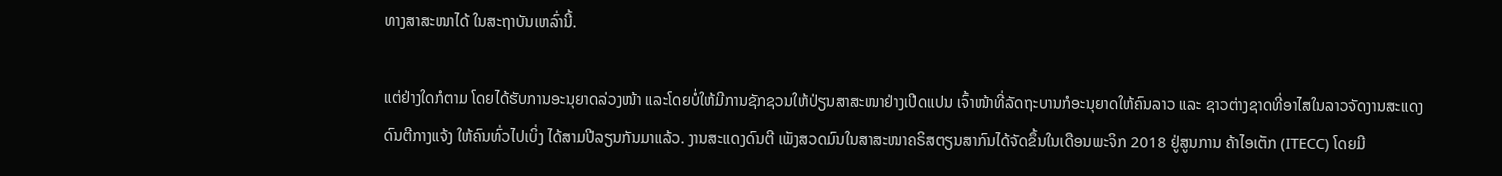ທາງສາສະໜາໄດ້ ໃນສະຖາບັນເຫລົ່ານີ້.

ແຕ່ຢ່າງໃດກໍຕາມ ໂດຍໄດ້ຮັບການອະນຸຍາດລ່ວງໜ້າ ແລະໂດຍບໍ່ໃຫ້ມີການຊັກຊວນໃຫ້ປ່ຽນສາສະໜາຢ່າງເປີດແປນ ເຈົ້າໜ້າທີ່ລັດຖະບານກໍອະນຸຍາດໃຫ້ຄົນລາວ ແລະ ຊາວຕ່າງຊາດທີ່ອາໄສໃນລາວຈັດງານສະແດງດົນຕີກາງແຈ້ງ ໃຫ້ຄົນທົ່ວໄປເບິ່ງ ໄດ້ສາມປີລຽນກັນມາແລ້ວ. ງານສະແດງດົນຕີ ເພັງສວດມົນໃນສາສະໜາຄຣິສຕຽນສາກົນໄດ້ຈັດຂຶ້ນໃນເດືອນພະຈິກ 2018 ຢູ່ສູນການ ຄ້າໄອເຕັກ (ITECC) ໂດຍມີ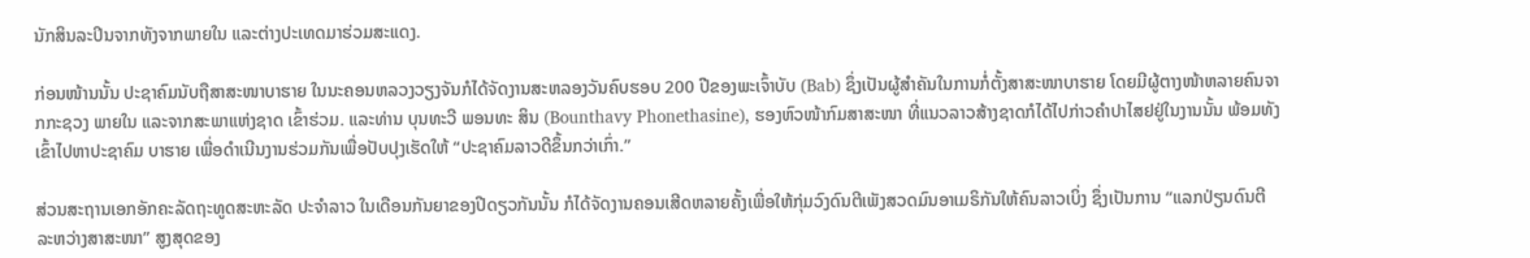ນັກສິນລະປິນຈາກທັງຈາກພາຍໃນ ແລະຕ່າງປະເທດມາຮ່ວມສະແດງ.

ກ່ອນໜ້ານນັ້ນ ປະຊາຄົມນັບຖືສາສະໜາບາຮາຍ ໃນນະຄອນຫລວງວຽງຈັນກໍໄດ້ຈັດງານສະຫລອງວັນຄົບຮອບ 200 ປີຂອງພະເຈົ້າບັບ (Bab) ຊຶ່ງເປັນຜູ້ສໍາຄັນໃນການກໍ່ຕັ້ງສາສະໜາບາຮາຍ ໂດຍມີຜູ້ຕາງໜ້າຫລາຍຄົນຈາກກະຊວງ ພາຍໃນ ແລະຈາກສະພາແຫ່ງຊາດ ເຂົ້າຮ່ວມ. ແລະທ່ານ ບຸນທະວີ ພອນທະ ສິນ (Bounthavy Phonethasine), ຮອງຫົວໜ້າກົມສາສະໜາ ທີ່ແນວລາວສ້າງຊາດກໍໄດ້ໄປກ່າວຄໍາປາໄສຢຢູ່ໃນງານນັ້ນ ພ້ອມທັງເຂົ້າໄປຫາປະຊາຄົມ ບາຮາຍ ເພື່ອດໍາເນີນງານຮ່ວມກັນເພື່ອປັບປຸງເຮັດໃຫ້ “ປະຊາຄົມລາວດີຂຶ້ນກວ່າເກົ່າ.”

ສ່ວນສະຖານເອກອັກຄະລັດຖະທູດສະຫະລັດ ປະຈໍາລາວ ໃນເດືອນກັນຍາຂອງປີດຽວກັນນັ້ນ ກໍໄດ້ຈັດງານຄອນເສີດຫລາຍຄັ້ງເພື່ອໃຫ້ກຸ່ມວົງດົນຕີເພັງສວດມົນອາເມຣິກັນໃຫ້ຄົນລາວເບິ່ງ ຊຶ່ງເປັນການ “ແລກປ່ຽນດົນຕີລະຫວ່າງສາສະໜາ” ສູງສຸດຂອງ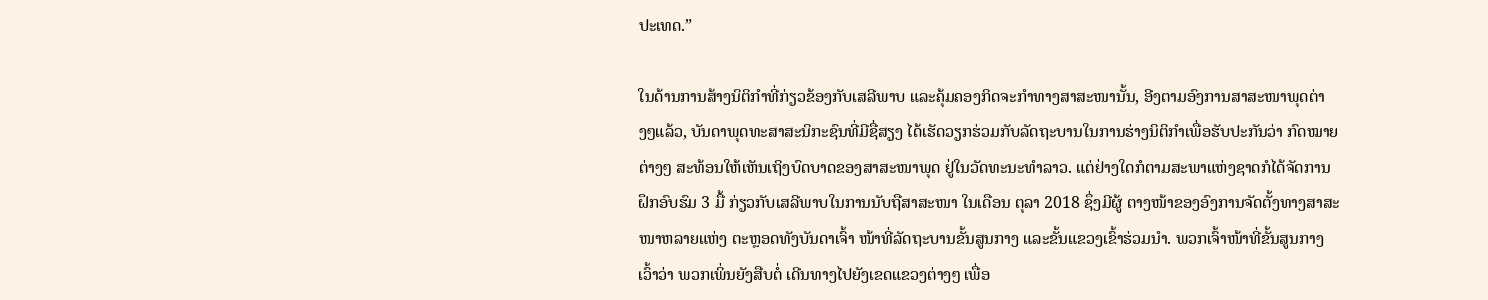ປະເທດ.”

ໃນດ້ານການສ້າງນິຕິກໍາທີ່ກ່ຽວຂ້ອງກັບເສລີພາບ ແລະຄຸ້ມຄອງກິດຈະກໍາທາງສາສະໜານັ້ນ, ອີງຕາມອົງການສາສະໜາພຸດຕ່າງໆແລ້ວ, ບັນດາພຸດທະສາສະນິກະຊົນທີ່ມີຊື່ສຽງ ໄດ້ເຮັດວຽກຮ່ວມກັບລັດຖະບານໃນການຮ່າງນິຕິກໍາເພື່ອຮັບປະກັນວ່າ ກົດໝາຍຕ່າງໆ ສະທ້ອນໃຫ້ເຫັນເຖິງບົດບາດຂອງສາສະໜາພຸດ ຢູ່ໃນວັດທະນະທໍາລາວ. ແຕ່ຢ່າງໃດກໍຕາມສະພາແຫ່ງຊາດກໍໄດ້ຈັດການຝຶກອົບຮົມ 3 ມື້ ກ່ຽວກັບເສລີພາບໃນການນັບຖືສາສະໜາ ໃນເດືອນ ຕຸລາ 2018 ຊຶ່ງມີຜູ້ ຕາງໜ້າຂອງອົງການຈັດຕັ້ງທາງສາສະໜາຫລາຍແຫ່ງ ຕະຫຼອດທັງບັນດາເຈົ້າ ໜ້າທີ່ລັດຖະບານຂັ້ນສູນກາງ ແລະຂັ້ນແຂວງເຂົ້າຮ່ວມນໍາ. ພວກເຈົ້າໜ້າທີ່ຂັ້ນສູນກາງເວົ້າວ່າ ພວກເພິ່ນຍັງສືບຕໍ່ ເດີນທາງໄປຍັງເຂດແຂວງຕ່າງໆ ເພື່ອ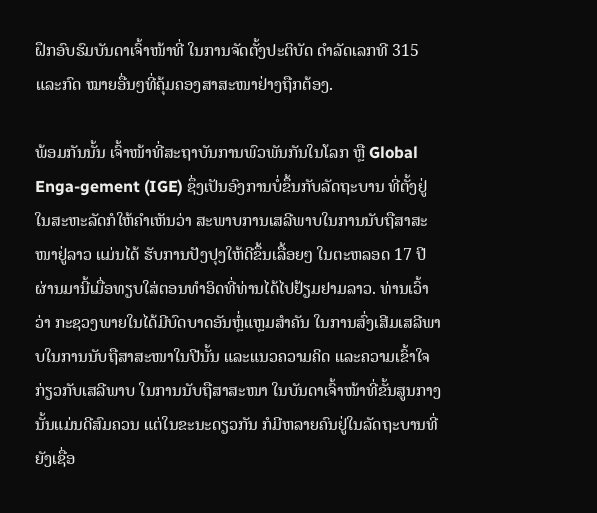ຝຶກອົບຮົມບັນດາເຈົ້າໜ້າທີ່ ໃນການຈັດຕັ້ງປະຕິບັດ ດໍາລັດເລກທີ 315 ແລະກົດ ໝາຍອື່ນໆທີ່ຄຸ້ມຄອງສາສະໜາຢ່າງຖືກຕ້ອງ.

ພ້ອມກັນນັ້ນ ເຈົ້າໜ້າທີ່ສະຖາບັນການພົວພັນກັນໃນໂລກ ຫຼື Global Enga-gement (IGE) ຊຶ່ງເປັນອົງການບໍ່ຂຶ້ນກັບລັດຖະບານ ທີ່ຕັ້ງຢູ່ໃນສະຫະລັດກໍໃຫ້ຄໍາເຫັນວ່າ ສະພາບການເສລີພາບໃນການນັບຖືສາສະໜາຢູ່ລາວ ແມ່ນໄດ້ ຮັບການປັງປຸງໃຫ້ດີຂຶ້ນເລື້ອຍໆ ໃນຕະຫລອດ 17 ປີຜ່ານມານີ້ເມື່ອທຽບໃສ່ຕອນທໍາອິດທີ່ທ່ານໄດ້ໄປຢ້ຽມຢາມລາວ. ທ່ານເວົ້າວ່າ ກະຊວງພາຍໃນໄດ້ມີບົດບາດອັນຫຼໍ່ແຫຼມສໍາຄັນ ໃນການສົ່ງເສີມເສລີພາບໃນການນັບຖືສາສະໜາໃນປີນັ້ນ ແລະແນວຄວາມຄິດ ແລະຄວາມເຂົ້າໃຈກ່ຽວກັບເສລີພາບ ໃນການນັບຖືສາສະໜາ ໃນບັນດາເຈົ້າໜ້າທີ່ຂັ້ນສູນກາງນັ້ນແມ່ນດີສົມຄວນ ແຕ່ໃນຂະນະດຽວກັນ ກໍມີຫລາຍຄົນຢູ່ໃນລັດຖະບານທີ່ຍັງເຊື່ອ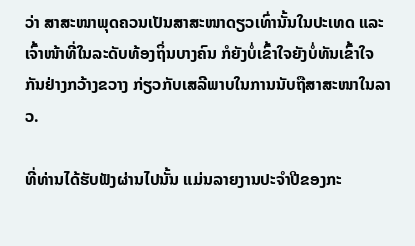ວ່າ ສາສະໜາພຸດຄວນເປັນສາສະໜາດຽວເທົ່ານັ້ນໃນປະເທດ ແລະເຈົ້າໜ້າທີ່ໃນລະດັບທ້ອງຖິ່ນບາງຄົນ ກໍຍັງບໍ່ເຂົ້າໃຈຍັງບໍ່ທັນເຂົ້າໃຈກັນຢ່າງກວ້າງຂວາງ ກ່ຽວກັບເສລີພາບໃນການນັບຖືສາສະໜາໃນລາວ.

ທີ່ທ່ານໄດ້ຮັບຟັງຜ່ານໄປນັ້ນ ແມ່ນລາຍງານປະຈຳປີຂອງກະ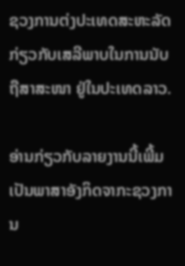ຊວງການຕ່ງປະເທດສະຫະລັດ ກ່ຽວກັບເສລີພາບໃນການນັບຖືສາສະໜາ ຢູ່ໃນປະເທດລາວ.

ອ່ານກ່ຽວກັບລາຍງານນີ້ເພີ້ມເປັນພາສາອັງກິດຈາກະຊວງການ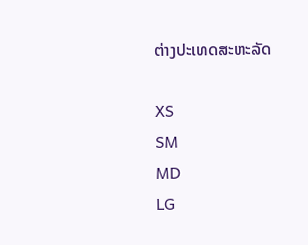ຕ່າງປະເທດສະຫະລັດ

XS
SM
MD
LG